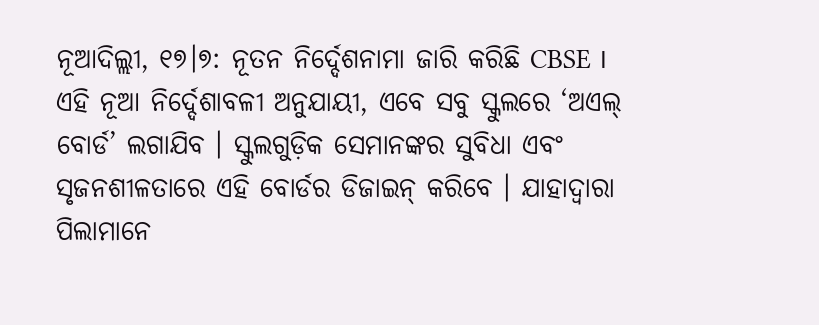ନୂଆଦିଲ୍ଲୀ, ୧୭।୭: ନୂତନ ନିର୍ଦ୍ଦେଶନାମା ଜାରି କରିଛି CBSE । ଏହି ନୂଆ ନିର୍ଦ୍ଦେଶାବଳୀ ଅନୁଯାୟୀ, ଏବେ ସବୁ ସ୍କୁଲରେ ‘ଅଏଲ୍ ବୋର୍ଡ’ ଲଗାଯିବ । ସ୍କୁଲଗୁଡ଼ିକ ସେମାନଙ୍କର ସୁବିଧା ଏବଂ ସୃଜନଶୀଳତାରେ ଏହି ବୋର୍ଡର ଡିଜାଇନ୍ କରିବେ । ଯାହାଦ୍ୱାରା ପିଲାମାନେ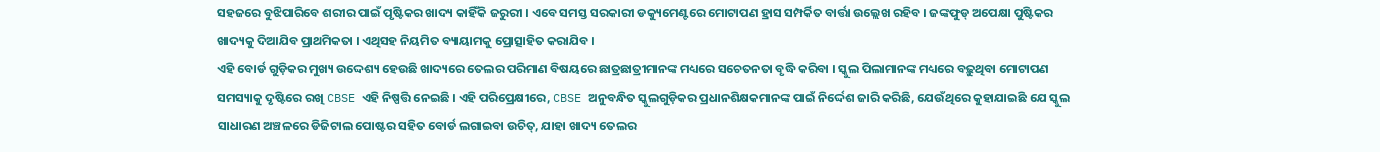ସହଜରେ ବୁଝିପାରିବେ ଶରୀର ପାଇଁ ପୃଷ୍ଟିକର ଖାଦ୍ୟ କାହିଁକି ଜରୁରୀ । ଏବେ ସମସ୍ତ ସରକାରୀ ଡକ୍ୟୁମେଣ୍ଟରେ ମୋଟାପଣ ହ୍ରାସ ସମ୍ପର୍କିତ ବାର୍ତ୍ତା ଉଲ୍ଲେଖ ରହିବ । ଜଙ୍କଫୁଡ୍ ଅପେକ୍ଷା ପୁଷ୍ଟିକର ଖାଦ୍ୟକୁ ଦିଆଯିବ ପ୍ରାଥମିକତା । ଏଥିସହ ନିୟମିତ ବ୍ୟାୟାମକୁ ପ୍ରୋତ୍ସାହିତ କରାଯିବ ।
ଏହି ବୋର୍ଡ ଗୁଡ଼ିକର ମୁଖ୍ୟ ଉଦ୍ଦେଶ୍ୟ ହେଉଛି ଖାଦ୍ୟରେ ତେଲର ପରିମାଣ ବିଷୟରେ ଛାତ୍ରଛାତ୍ରୀମାନଙ୍କ ମଧ୍ୟରେ ସଚେତନତା ବୃଦ୍ଧି କରିବା । ସ୍କୁଲ ପିଲାମାନଙ୍କ ମଧ୍ୟରେ ବଢ଼ୁଥିବା ମୋଟାପଣ ସମସ୍ୟାକୁ ଦୃଷ୍ଟିରେ ରଖି CBSE ଏହି ନିଷ୍ପତ୍ତି ନେଇଛି । ଏହି ପରିପ୍ରେକ୍ଷୀରେ, CBSE ଅନୁବନ୍ଧିତ ସ୍କୁଲଗୁଡ଼ିକର ପ୍ରଧାନଶିକ୍ଷକମାନଙ୍କ ପାଇଁ ନିର୍ଦ୍ଦେଶ ଜାରି କରିଛି, ଯେଉଁଥିରେ କୁହାଯାଇଛି ଯେ ସ୍କୁଲ ସାଧାରଣ ଅଞ୍ଚଳରେ ଡିଜିଟାଲ ପୋଷ୍ଟର ସହିତ ବୋର୍ଡ ଲଗାଇବା ଉଚିତ୍, ଯାହା ଖାଦ୍ୟ ତେଲର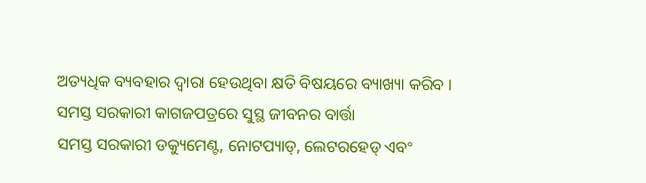ଅତ୍ୟଧିକ ବ୍ୟବହାର ଦ୍ୱାରା ହେଉଥିବା କ୍ଷତି ବିଷୟରେ ବ୍ୟାଖ୍ୟା କରିବ ।
ସମସ୍ତ ସରକାରୀ କାଗଜପତ୍ରରେ ସୁସ୍ଥ ଜୀବନର ବାର୍ତ୍ତା
ସମସ୍ତ ସରକାରୀ ଡକ୍ୟୁମେଣ୍ଟ, ନୋଟପ୍ୟାଡ୍, ଲେଟରହେଡ୍ ଏବଂ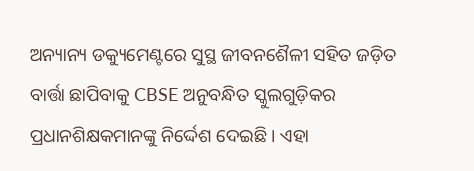ଅନ୍ୟାନ୍ୟ ଡକ୍ୟୁମେଣ୍ଟରେ ସୁସ୍ଥ ଜୀବନଶୈଳୀ ସହିତ ଜଡ଼ିତ ବାର୍ତ୍ତା ଛାପିବାକୁ CBSE ଅନୁବନ୍ଧିତ ସ୍କୁଲଗୁଡ଼ିକର ପ୍ରଧାନଶିକ୍ଷକମାନଙ୍କୁ ନିର୍ଦ୍ଦେଶ ଦେଇଛି । ଏହା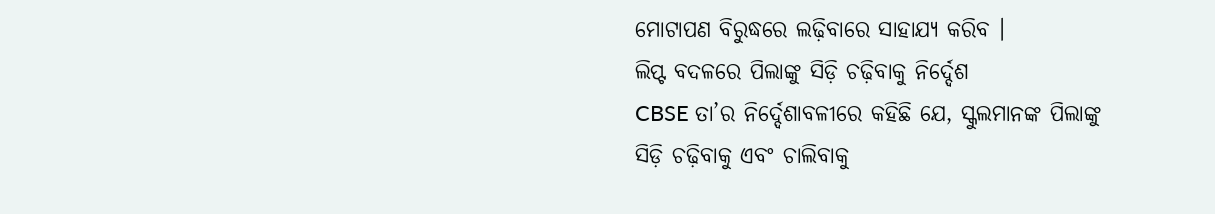ମୋଟାପଣ ବିରୁଦ୍ଧରେ ଲଢ଼ିବାରେ ସାହାଯ୍ୟ କରିବ ।
ଲିପ୍ଟ ବଦଳରେ ପିଲାଙ୍କୁ ସିଡ଼ି ଚଢ଼ିବାକୁ ନିର୍ଦ୍ଦେଶ
CBSE ତା’ର ନିର୍ଦ୍ଦେଶାବଳୀରେ କହିଛି ଯେ, ସ୍କୁଲମାନଙ୍କ ପିଲାଙ୍କୁ ସିଡ଼ି ଚଢ଼ିବାକୁ ଏବଂ ଚାଲିବାକୁ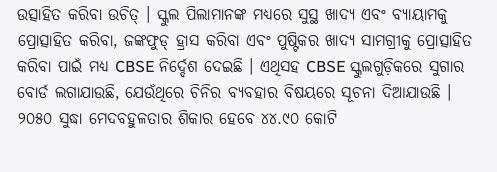ଉତ୍ସାହିତ କରିବା ଉଚିତ୍ । ସ୍କୁଲ ପିଲାମାନଙ୍କ ମଧ୍ୟରେ ସୁସ୍ଥ ଖାଦ୍ୟ ଏବଂ ବ୍ୟାୟାମକୁ ପ୍ରୋତ୍ସାହିତ କରିବା, ଜଙ୍କଫୁଡ୍ ହ୍ରାସ କରିବା ଏବଂ ପୁଷ୍ଟିକର ଖାଦ୍ୟ ସାମଗ୍ରୀକୁ ପ୍ରୋତ୍ସାହିତ କରିବା ପାଇଁ ମଧ୍ୟ CBSE ନିର୍ଦ୍ଦେଶ ଦେଇଛି । ଏଥିସହ CBSE ସ୍କୁଲଗୁଡ଼ିକରେ ସୁଗାର ବୋର୍ଡ ଲଗାଯାଉଛି, ଯେଉଁଥିରେ ଚିନିର ବ୍ୟବହାର ବିଷୟରେ ସୂଚନା ଦିଆଯାଉଛି ।
୨୦୫୦ ସୁଦ୍ଧା ମେଦବହୁଳତାର ଶିକାର ହେବେ ୪୪.୯୦ କୋଟି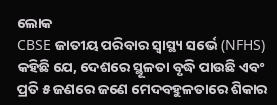ଲୋକ
CBSE ଜାତୀୟ ପରିବାର ସ୍ୱାସ୍ଥ୍ୟ ସର୍ଭେ (NFHS) କହିଛି ଯେ, ଦେଶରେ ସ୍ଥୂଳତା ବୃଦ୍ଧି ପାଉଛି ଏବଂ ପ୍ରତି ୫ ଜଣରେ ଜଣେ ମେଦବହୁଳତାରେ ଶିକାର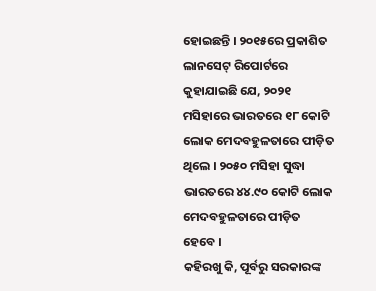ହୋଇଛନ୍ତି । ୨୦୧୫ରେ ପ୍ରକାଶିତ ଲାନସେଟ୍ ରିପୋର୍ଟରେ କୁହାଯାଇଛି ଯେ, ୨୦୨୧ ମସିହାରେ ଭାରତରେ ୧୮ କୋଟି ଲୋକ ମେଦବହୁଳତାରେ ପୀଡ଼ିତ ଥିଲେ । ୨୦୫୦ ମସିହା ସୁଦ୍ଧା ଭାରତରେ ୪୪.୯୦ କୋଟି ଲୋକ ମେଦବହୁଳତାରେ ପୀଡ଼ିତ ହେବେ ।
କହିରଖୁ କି, ପୂର୍ବରୁ ସରକାରଙ୍କ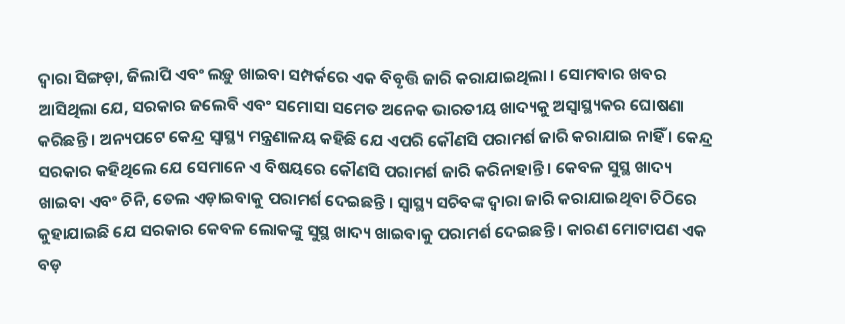ଦ୍ୱାରା ସିଙ୍ଗଡ଼ା, ଜିଲାପି ଏବଂ ଲଡ଼ୁ ଖାଇବା ସମ୍ପର୍କରେ ଏକ ବିବୃତ୍ତି ଜାରି କରାଯାଇଥିଲା । ସୋମବାର ଖବର ଆସିଥିଲା ଯେ, ସରକାର ଜଲେବି ଏବଂ ସମୋସା ସମେତ ଅନେକ ଭାରତୀୟ ଖାଦ୍ୟକୁ ଅସ୍ୱାସ୍ଥ୍ୟକର ଘୋଷଣା କରିଛନ୍ତି । ଅନ୍ୟପଟେ କେନ୍ଦ୍ର ସ୍ୱାସ୍ଥ୍ୟ ମନ୍ତ୍ରଣାଳୟ କହିଛି ଯେ ଏପରି କୌଣସି ପରାମର୍ଶ ଜାରି କରାଯାଇ ନାହିଁ । କେନ୍ଦ୍ର ସରକାର କହିଥିଲେ ଯେ ସେମାନେ ଏ ବିଷୟରେ କୌଣସି ପରାମର୍ଶ ଜାରି କରିନାହାନ୍ତି । କେବଳ ସୁସ୍ଥ ଖାଦ୍ୟ ଖାଇବା ଏବଂ ଚିନି, ତେଲ ଏଡ଼ାଇବାକୁ ପରାମର୍ଶ ଦେଇଛନ୍ତି । ସ୍ୱାସ୍ଥ୍ୟ ସଚିବଙ୍କ ଦ୍ୱାରା ଜାରି କରାଯାଇଥିବା ଚିଠିରେ କୁହାଯାଇଛି ଯେ ସରକାର କେବଳ ଲୋକଙ୍କୁ ସୁସ୍ଥ ଖାଦ୍ୟ ଖାଇବାକୁ ପରାମର୍ଶ ଦେଇଛନ୍ତି । କାରଣ ମୋଟାପଣ ଏକ ବଡ଼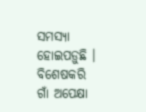ସମସ୍ୟା ହୋଇପଡ଼ୁଛି । ବିଶେଷକରି ଗାଁ ଅପେକ୍ଷା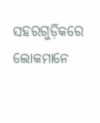ସହରଗୁଡ଼ିକରେ ଲୋକମାନେ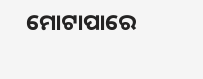ମୋଟାପାରେ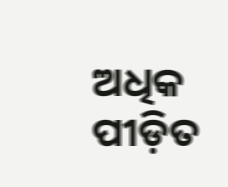ଅଧିକ ପୀଡ଼ିତ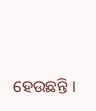ହେଉଛନ୍ତି ।